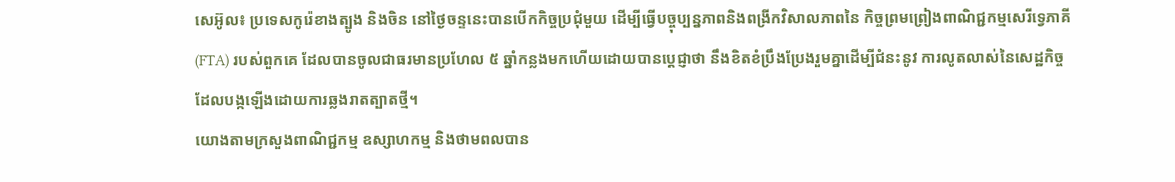សេអ៊ូល៖ ប្រទេសកូរ៉េខាងត្បូង និងចិន នៅថ្ងៃចន្ទនេះបានបើកកិច្ចប្រជុំមួយ ដើម្បីធ្វើបច្ចុប្បន្នភាពនិងពង្រីកវិសាលភាពនៃ កិច្ចព្រមព្រៀងពាណិជ្ជកម្មសេរីទ្វេភាគី (FTA) របស់ពួកគេ ដែលបានចូលជាធរមានប្រហែល ៥ ឆ្នាំកន្លងមកហើយដោយបានប្តេជ្ញាថា នឹងខិតខំប្រឹងប្រែងរួមគ្នាដើម្បីជំនះនូវ ការលូតលាស់នៃសេដ្ឋកិច្ច ដែលបង្កឡើងដោយការឆ្លងរាតត្បាតថ្មី។
យោងតាមក្រសួងពាណិជ្ជកម្ម ឧស្សាហកម្ម និងថាមពលបាន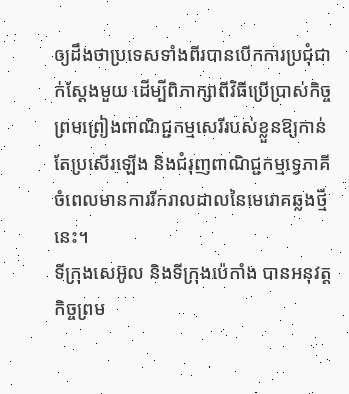ឲ្យដឹងថាប្រទេសទាំងពីរបានបើកការប្រជុំជាក់ស្តែងមួយ ដើម្បីពិភាក្សាពីវិធីប្រើប្រាស់កិច្ចព្រមព្រៀងពាណិជ្ជកម្មសេរីរបស់ខ្លួនឱ្យកាន់តែប្រសើរឡើង និងជំរុញពាណិជ្ជកម្មទ្វេភាគីចំពេលមានការរីករាលដាលនៃមេរោគឆ្លងថ្មីនេះ។
ទីក្រុងសេអ៊ូល និងទីក្រុងប៉េកាំង បានអនុវត្តកិច្ចព្រម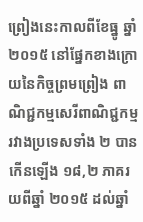ព្រៀងនេះកាលពីខែធ្នូ ឆ្នាំ ២០១៥ នៅផ្នែកខាងក្រោយនៃកិច្ចព្រមព្រៀង ពាណិជ្ជកម្មសេរីពាណិជ្ជកម្មរវាងប្រទេសទាំង ២ បានកើនឡើង ១៨,២ ភាគរយពីឆ្នាំ ២០១៥ ដល់ឆ្នាំ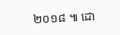២០១៨ ៕ ដោ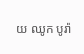យ ឈូក បូរ៉ា